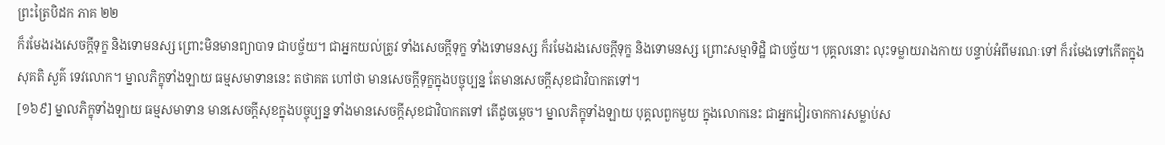ព្រះត្រៃបិដក ភាគ ២២
ក៏រមែងរងសេចក្តីទុក្ខ និងទោមនស្ស ព្រោះមិនមានព្យាបាទ ជាបច្ច័យ។ ជាអ្នកយល់ត្រូវ ទាំងសេចក្តីទុក្ខ ទាំងទោមនស្ស ក៏រមែងរងសេចក្តីទុក្ខ និងទោមនស្ស ព្រោះសម្មាទិដ្ឋិ ជាបច្ច័យ។ បុគ្គលនោះ លុះទម្លាយរាងកាយ បន្ទាប់អំពីមរណៈទៅ ក៏រមែងទៅកើតក្នុងសុគតិ សួគ៌ ទេវលោក។ ម្នាលភិក្ខុទាំងឡាយ ធម្មសមាទាននេះ តថាគត ហៅថា មានសេចក្តីទុក្ខក្នុងបច្ចុប្បន្ន តែមានសេចក្តីសុខជាវិបាកតទៅ។
[១៦៩] ម្នាលភិក្ខុទាំងឡាយ ធម្មសមាទាន មានសេចក្តីសុខក្នុងបច្ចុប្បន្ន ទាំងមានសេចក្តីសុខជាវិបាកតទៅ តើដូចម្តេច។ ម្នាលភិក្ខុទាំងឡាយ បុគ្គលពួកមួយ ក្នុងលោកនេះ ជាអ្នកវៀរចាកការសម្លាប់ស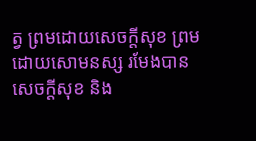ត្វ ព្រមដោយសេចក្តីសុខ ព្រមដោយសោមនស្ស រមែងបានសេចក្តីសុខ និង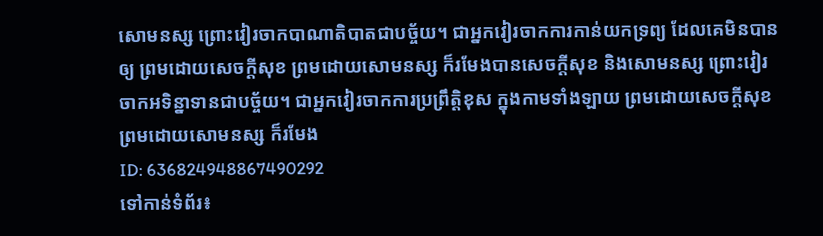សោមនស្ស ព្រោះវៀរចាកបាណាតិបាតជាបច្ច័យ។ ជាអ្នកវៀរចាកការកាន់យកទ្រព្យ ដែលគេមិនបានឲ្យ ព្រមដោយសេចក្តីសុខ ព្រមដោយសោមនស្ស ក៏រមែងបានសេចក្តីសុខ និងសោមនស្ស ព្រោះវៀរចាកអទិន្នាទានជាបច្ច័យ។ ជាអ្នកវៀរចាកការប្រព្រឹត្តិខុស ក្នុងកាមទាំងឡាយ ព្រមដោយសេចក្តីសុខ ព្រមដោយសោមនស្ស ក៏រមែង
ID: 636824948867490292
ទៅកាន់ទំព័រ៖